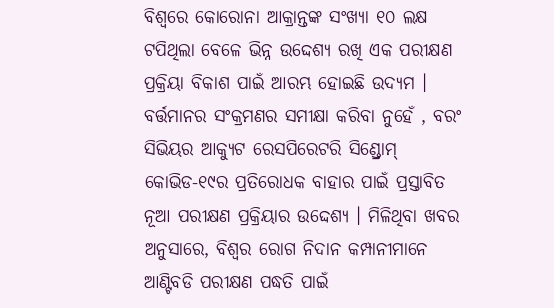ବିଶ୍ୱରେ କୋରୋନା ଆକ୍ରାନ୍ତଙ୍କ ସଂଖ୍ୟା ୧୦ ଲକ୍ଷ ଟପିଥିଲା ବେଳେ ଭିନ୍ନ ଉଦ୍ଦେଶ୍ୟ ରଖି ଏକ ପରୀକ୍ଷଣ ପ୍ରକ୍ରିୟା ବିକାଶ ପାଇଁ ଆରମ୍ଭ ହୋଇଛି ଉଦ୍ୟମ । ବର୍ତ୍ତମାନର ସଂକ୍ରମଣର ସମୀକ୍ଷା କରିବା ନୁହେଁ , ବରଂ ସିଭିୟର ଆକ୍ୟୁଟ ରେସପିରେଟରି ସିଣ୍ଡ୍ରୋମ୍ କୋଭିଡ-୧୯ର ପ୍ରତିରୋଧକ ବାହାର ପାଇଁ ପ୍ରସ୍ତାବିତ ନୂଆ ପରୀକ୍ଷଣ ପ୍ରକ୍ରିୟାର ଉଦ୍ଦେଶ୍ୟ । ମିଳିଥିବା ଖବର ଅନୁସାରେ, ବିଶ୍ୱର ରୋଗ ନିଦାନ କମ୍ପାନୀମାନେ ଆଣ୍ଟିବଡି ପରୀକ୍ଷଣ ପଦ୍ଧତି ପାଇଁ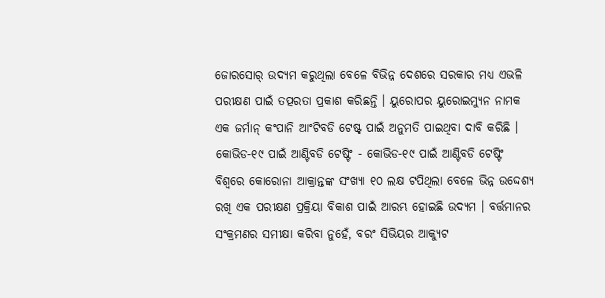ଜୋରସୋର୍ ଉଦ୍ୟମ କରୁଥିଲା ବେଳେ ବିଭିନ୍ନ ଦେଶରେ ସରକାର ମଧ୍ୟ ଏଭଳି ପରୀକ୍ଷଣ ପାଇଁ ତତ୍ପରତା ପ୍ରକାଶ କରିଛନ୍ତି । ୟୁରୋପର ୟୁରୋଇମ୍ୟୁନ ନାମକ ଏକ ଜର୍ମାନ୍ କଂପାନି ଆଂଟିବଡି ଟେଷ୍ଟ୍ ପାଇଁ ଅନୁମତି ପାଇଥିବା ଦାବି କରିଛି ।
କୋଭିଡ-୧୯ ପାଇଁ ଆଣ୍ଟିବଡି ଟେଷ୍ଟିଂ - କୋଭିଡ-୧୯ ପାଇଁ ଆଣ୍ଟିବଡି ଟେଷ୍ଟିଂ
ବିଶ୍ୱରେ କୋରୋନା ଆକ୍ରାନ୍ତଙ୍କ ସଂଖ୍ୟା ୧୦ ଲକ୍ଷ ଟପିଥିଲା ବେଳେ ଭିନ୍ନ ଉଦ୍ଦେଶ୍ୟ ରଖି ଏକ ପରୀକ୍ଷଣ ପ୍ରକ୍ରିୟା ବିକାଶ ପାଇଁ ଆରମ୍ଭ ହୋଇଛି ଉଦ୍ୟମ । ବର୍ତ୍ତମାନର ସଂକ୍ରମଣର ସମୀକ୍ଷା କରିବା ନୁହେଁ, ବରଂ ସିଭିୟର ଆକ୍ୟୁଟ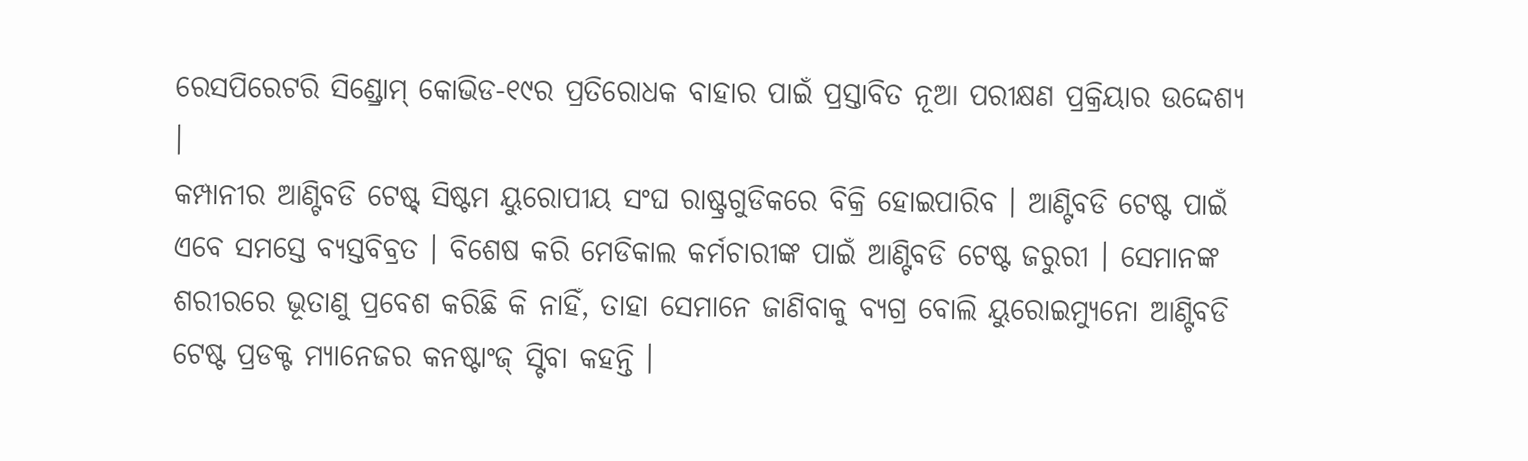ରେସପିରେଟରି ସିଣ୍ଡ୍ରୋମ୍ କୋଭିଡ-୧୯ର ପ୍ରତିରୋଧକ ବାହାର ପାଇଁ ପ୍ରସ୍ତାବିତ ନୂଆ ପରୀକ୍ଷଣ ପ୍ରକ୍ରିୟାର ଉଦ୍ଦେଶ୍ୟ ।
କମ୍ପାନୀର ଆଣ୍ଟିବଡି ଟେଷ୍ଟ୍ ସିଷ୍ଟମ ୟୁରୋପୀୟ ସଂଘ ରାଷ୍ଟ୍ରଗୁଡିକରେ ବିକ୍ରି ହୋଇପାରିବ । ଆଣ୍ଟିବଡି ଟେଷ୍ଟ ପାଇଁ ଏବେ ସମସ୍ତେ ବ୍ୟସ୍ତବିବ୍ରତ । ବିଶେଷ କରି ମେଡିକାଲ କର୍ମଚାରୀଙ୍କ ପାଇଁ ଆଣ୍ଟିବଡି ଟେଷ୍ଟ ଜରୁରୀ । ସେମାନଙ୍କ ଶରୀରରେ ଭୂତାଣୁ ପ୍ରବେଶ କରିଛି କି ନାହିଁ, ତାହା ସେମାନେ ଜାଣିବାକୁ ବ୍ୟଗ୍ର ବୋଲି ୟୁରୋଇମ୍ୟୁନୋ ଆଣ୍ଟିବଡି ଟେଷ୍ଟ ପ୍ରଡକ୍ଟ ମ୍ୟାନେଜର କନଷ୍ଟାଂଜ୍ ସ୍ଟିବା କହନ୍ତି ।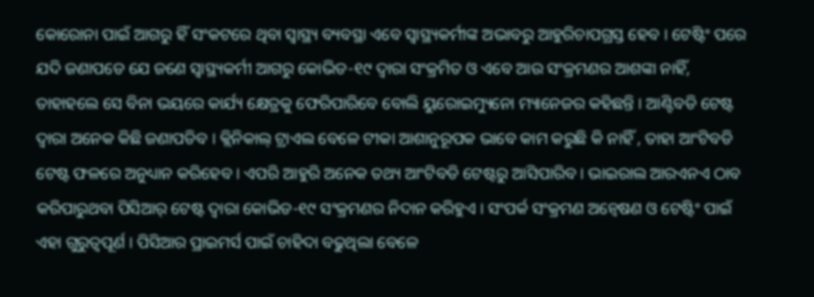କୋରୋନା ପାଇଁ ଆଗରୁ ହିଁ ସଂକଟରେ ଥିବା ସ୍ୱାସ୍ଥ୍ୟ ବ୍ୟବସ୍ଥା ଏବେ ସ୍ୱାସ୍ଥ୍ୟକର୍ମୀଙ୍କ ଅଭାବରୁ ଆହୁରିଚାପଗ୍ରସ୍ତ ହେବ । ଟେଷ୍ଟିଂ ପରେ ଯଦି ଜଣାପଡେ ଯେ ଜଣେ ସ୍ୱାସ୍ଥ୍ୟକର୍ମୀ ଆଗରୁ କୋଭିଡ-୧୯ ଦ୍ୱାରା ସଂକ୍ରମିତ ଓ ଏବେ ଆଉ ସଂକ୍ରମଣର ଆଶଙ୍କା ନାହିଁ, ତାହାହଲେ ସେ ବିନା ଭୟରେ କାର୍ଯ୍ୟ କ୍ଷେତ୍ରକୁ ଫେରିପାରିବେ ବୋଲି ୟୁରୋଇମ୍ୟୁନୋ ମ୍ୟାନେଜର କହିଛନ୍ତି । ଆଣ୍ଟିବଡି ଟେଷ୍ଟ ଦ୍ୱାରା ଅନେକ କିଛି ଜଣାପଡିବ । କ୍ଲିନିକାଲ୍ ଟ୍ରାଏଲ ବେଳେ ଟୀକା ଆଶାନୁରୂପକ ଭାବେ କାମ କରୁଛି କି ନାହିଁ , ତାହା ଆଂଟିବଡି ଟେଷ୍ଟ ଫଳରେ ଅନୁଧ୍ୟାନ କରିହେବ । ଏପରି ଆହୁରି ଅନେକ ତଥ୍ୟ ଆଂଟିବଡି ଟେଷ୍ଟରୁ ଆସିପାରିବ । ଭାଇରାଲ ଆରଏନଏ ଠାବ କରିପାରୁଥବା ପିସିଆର୍ ଟେଷ୍ଟ ଦ୍ୱାରା କୋଭିଡ-୧୯ ସଂକ୍ରମଣର ନିଦାନ କରିହୁଏ । ସଂପର୍କ ସଂକ୍ରମଣ ଅନ୍ୱେଷଣ ଓ ଟେଷ୍ଟିଂ ପାଇଁ ଏହା ଗୁରୁତ୍ୱପୂର୍ଣ । ପିସିଆର ପ୍ରାଇମର୍ସ ପାଇଁ ଚାହିଦା ବଢୁଥିଲା ବେଳେ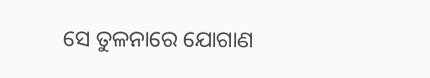ସେ ତୁଳନାରେ ଯୋଗାଣ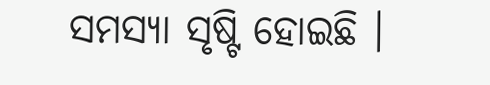ସମସ୍ୟା ସୃଷ୍ଟି ହୋଇଛି ।